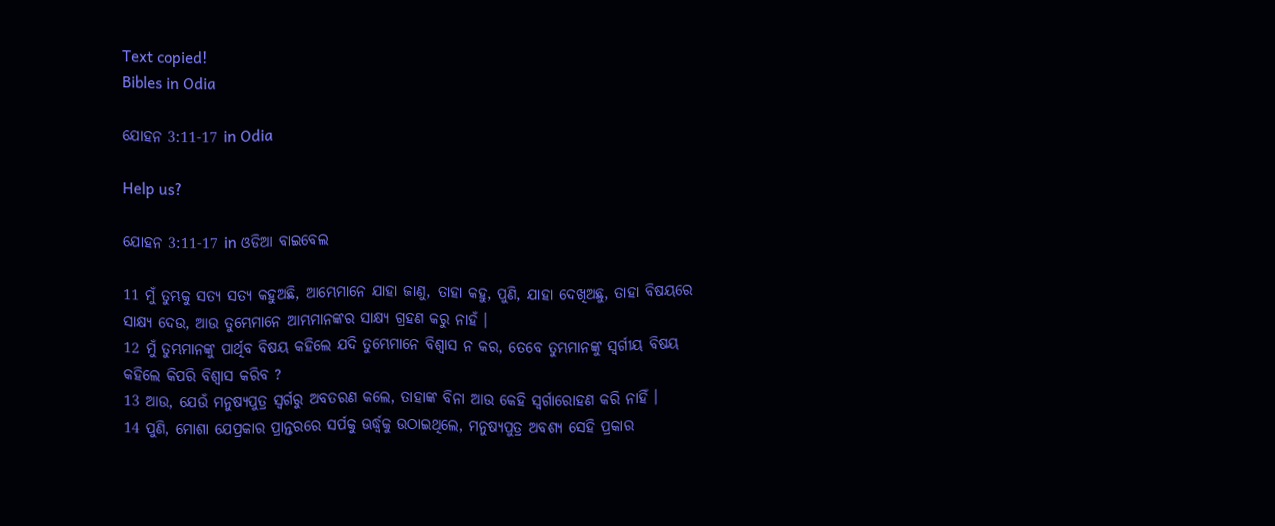Text copied!
Bibles in Odia

ଯୋହନ 3:11-17 in Odia

Help us?

ଯୋହନ 3:11-17 in ଓଡିଆ ବାଇବେଲ

11 ମୁଁ ତୁମ୍ଭକୁ ସତ୍ୟ ସତ୍ୟ କହୁଅଛି, ଆମ୍ଭେମାନେ ଯାହା ଜାଣୁ, ତାହା କହୁ, ପୁଣି, ଯାହା ଦେଖିଅଛୁ, ତାହା ବିଷୟରେ ସାକ୍ଷ୍ୟ ଦେଉ, ଆଉ ତୁମ୍ଭେମାନେ ଆମ୍ଭମାନଙ୍କର ସାକ୍ଷ୍ୟ ଗ୍ରହଣ କରୁ ନାହଁ ।
12 ମୁଁ ତୁମ୍ଭମାନଙ୍କୁ ପାର୍ଥିବ ବିଷୟ କହିଲେ ଯଦି ତୁମ୍ଭେମାନେ ବିଶ୍ୱାସ ନ କର, ତେବେ ତୁମ୍ଭମାନଙ୍କୁ ସ୍ୱର୍ଗୀୟ ବିଷୟ କହିଲେ କିପରି ବିଶ୍ୱାସ କରିବ ?
13 ଆଉ, ଯେଉଁ ମନୁଷ୍ୟପୁତ୍ର ସ୍ୱର୍ଗରୁ ଅବତରଣ କଲେ, ତାହାଙ୍କ ବିନା ଆଉ କେହି ସ୍ୱର୍ଗାରୋହଣ କରି ନାହିଁ ।
14 ପୁଣି, ମୋଶା ଯେପ୍ରକାର ପ୍ରାନ୍ତରରେ ସର୍ପକୁ ଊର୍ଦ୍ଧ୍ୱକୁ ଉଠାଇଥିଲେ, ମନୁଷ୍ୟପୁତ୍ର ଅବଶ୍ୟ ସେହି ପ୍ରକାର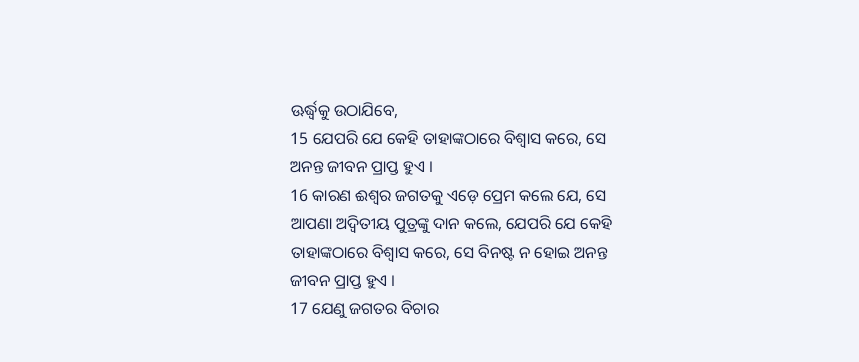ଊର୍ଦ୍ଧ୍ୱକୁ ଉଠାଯିବେ,
15 ଯେପରି ଯେ କେହି ତାହାଙ୍କଠାରେ ବିଶ୍ୱାସ କରେ, ସେ ଅନନ୍ତ ଜୀବନ ପ୍ରାପ୍ତ ହୁଏ ।
16 କାରଣ ଈଶ୍ୱର ଜଗତକୁ ଏଡ଼େ ପ୍ରେମ କଲେ ଯେ, ସେ ଆପଣା ଅଦ୍ୱିତୀୟ ପୁତ୍ରଙ୍କୁ ଦାନ କଲେ, ଯେପରି ଯେ କେହି ତାହାଙ୍କଠାରେ ବିଶ୍ୱାସ କରେ, ସେ ବିନଷ୍ଟ ନ ହୋଇ ଅନନ୍ତ ଜୀବନ ପ୍ରାପ୍ତ ହୁଏ ।
17 ଯେଣୁ ଜଗତର ବିଚାର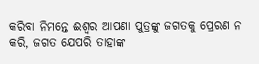କରିବା ନିମନ୍ତେ ଈଶ୍ୱର ଆପଣା ପୁତ୍ରଙ୍କୁ ଜଗତକୁ ପ୍ରେରଣ ନ କରି, ଜଗତ ଯେପରି ତାହାଙ୍କ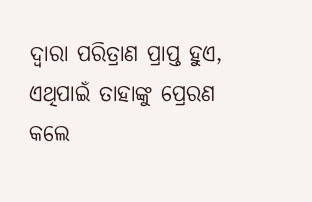ଦ୍ୱାରା ପରିତ୍ରାଣ ପ୍ରାପ୍ତ ହୁଏ, ଏଥିପାଇଁ ତାହାଙ୍କୁ ପ୍ରେରଣ କଲେ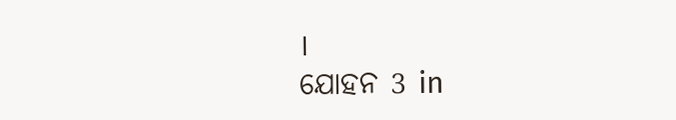।
ଯୋହନ 3 in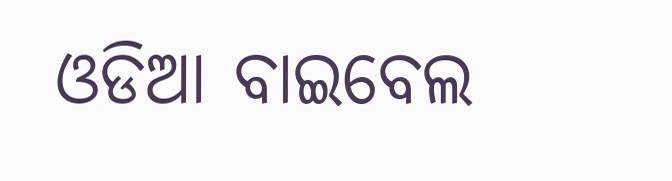ଓଡିଆ ବାଇବେଲ